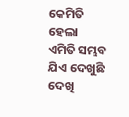କେମିତି ହେଲା ଏମିତି ସମ୍ଭବ ଯିଏ ଦେଖୁଛି ଦେଖି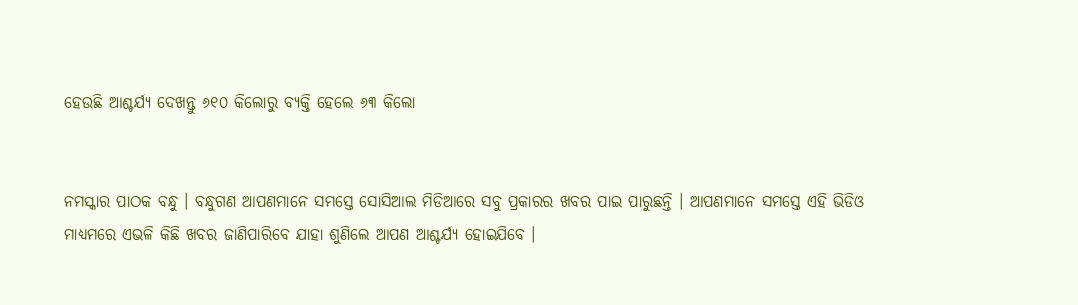ହେଉଛି ଆଶ୍ଚର୍ଯ୍ୟ ଦେଖନ୍ତୁ ୬୧୦ କିଲୋରୁ ବ୍ୟକ୍ତି ହେଲେ ୬୩ କିଲୋ


ନମସ୍କାର ପାଠକ ବନ୍ଧୁ । ବନ୍ଧୁଗଣ ଆପଣମାନେ ସମସ୍ତେ ସୋସିଆଲ ମିଡିଆରେ ସବୁ ପ୍ରକାରର ଖବର ପାଇ ପାରୁଛନ୍ତି । ଆପଣମାନେ ସମସ୍ତେ ଏହି ଭିଡିଓ ମାଧ୍ୟମରେ ଏଭଳି କିଛି ଖବର ଜାଣିପାରିବେ ଯାହା ଶୁଣିଲେ ଆପଣ ଆଶ୍ଚର୍ଯ୍ୟ ହୋଇଯିବେ ।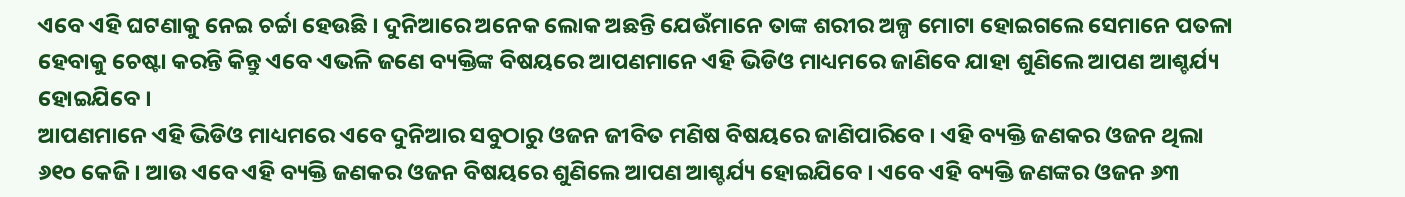ଏବେ ଏହି ଘଟଣାକୁ ନେଇ ଚର୍ଚ୍ଚା ହେଉଛି । ଦୁନିଆରେ ଅନେକ ଲୋକ ଅଛନ୍ତି ଯେଉଁମାନେ ତାଙ୍କ ଶରୀର ଅଳ୍ପ ମୋଟା ହୋଇଗଲେ ସେମାନେ ପତଳା ହେବାକୁ ଚେଷ୍ଟା କରନ୍ତି କିନ୍ତୁ ଏବେ ଏଭଳି ଜଣେ ବ୍ୟକ୍ତିଙ୍କ ବିଷୟରେ ଆପଣମାନେ ଏହି ଭିଡିଓ ମାଧ୍ୟମରେ ଜାଣିବେ ଯାହା ଶୁଣିଲେ ଆପଣ ଆଶ୍ଚର୍ଯ୍ୟ ହୋଇଯିବେ ।
ଆପଣମାନେ ଏହି ଭିଡିଓ ମାଧ୍ୟମରେ ଏବେ ଦୁନିଆର ସବୁଠାରୁ ଓଜନ ଜୀବିତ ମଣିଷ ବିଷୟରେ ଜାଣିପାରିବେ । ଏହି ବ୍ୟକ୍ତି ଜଣକର ଓଜନ ଥିଲା ୬୧୦ କେଜି । ଆଉ ଏବେ ଏହି ବ୍ୟକ୍ତି ଜଣକର ଓଜନ ବିଷୟରେ ଶୁଣିଲେ ଆପଣ ଆଶ୍ଚର୍ଯ୍ୟ ହୋଇଯିବେ । ଏବେ ଏହି ବ୍ୟକ୍ତି ଜଣଙ୍କର ଓଜନ ୬୩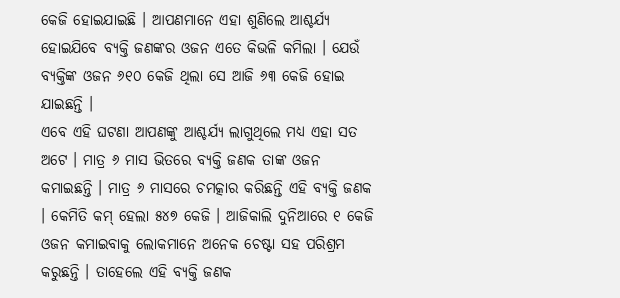କେଜି ହୋଇଯାଇଛି । ଆପଣମାନେ ଏହା ଶୁଣିଲେ ଆଶ୍ଚର୍ଯ୍ୟ ହୋଇଯିବେ ବ୍ୟକ୍ତି ଜଣଙ୍କର ଓଜନ ଏତେ କିଭଳି କମିଲା । ଯେଉଁ ବ୍ୟକ୍ତିଙ୍କ ଓଜନ ୬୧୦ କେଜି ଥିଲା ସେ ଆଜି ୬୩ କେଜି ହୋଇ ଯାଇଛନ୍ତି ।
ଏବେ ଏହି ଘଟଣା ଆପଣଙ୍କୁ ଆଶ୍ଚର୍ଯ୍ୟ ଲାଗୁଥିଲେ ମଧ୍ୟ ଏହା ସତ ଅଟେ । ମାତ୍ର ୬ ମାସ ଭିତରେ ବ୍ୟକ୍ତି ଜଣକ ତାଙ୍କ ଓଜନ କମାଇଛନ୍ତି । ମାତ୍ର ୬ ମାସରେ ଚମତ୍କାର କରିଛନ୍ତି ଏହି ବ୍ୟକ୍ତି ଜଣକ । କେମିତି କମ୍ ହେଲା ୫୪୭ କେଜି । ଆଜିକାଲି ଦୁନିଆରେ ୧ କେଜି ଓଜନ କମାଇବାକୁ ଲୋକମାନେ ଅନେକ ଚେଷ୍ଟା ସହ ପରିଶ୍ରମ କରୁଛନ୍ତି । ତାହେଲେ ଏହି ବ୍ୟକ୍ତି ଜଣକ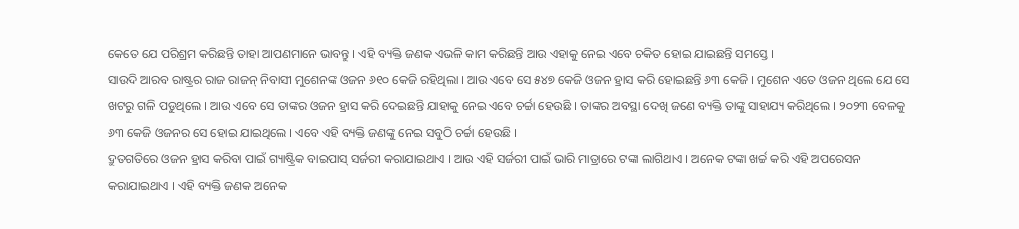କେତେ ଯେ ପରିଶ୍ରମ କରିଛନ୍ତି ତାହା ଆପଣମାନେ ଭାବନ୍ତୁ । ଏହି ବ୍ୟକ୍ତି ଜଣକ ଏଭଳି କାମ କରିଛନ୍ତି ଆଉ ଏହାକୁ ନେଇ ଏବେ ଚକିତ ହୋଇ ଯାଇଛନ୍ତି ସମସ୍ତେ ।
ସାଉଦି ଆରବ ରାଷ୍ଟ୍ରର ରାଜ ରାଜନ୍ ନିବାସୀ ମୁଶେନଙ୍କ ଓଜନ ୬୧୦ କେଜି ରହିଥିଲା । ଆଉ ଏବେ ସେ ୫୪୭ କେଜି ଓଜନ ହ୍ରାସ କରି ହୋଇଛନ୍ତି ୬୩ କେଜି । ମୁଶେନ ଏତେ ଓଜନ ଥିଲେ ଯେ ସେ ଖଟରୁ ଗଳି ପଡୁଥିଲେ । ଆଉ ଏବେ ସେ ତାଙ୍କର ଓଜନ ହ୍ରାସ କରି ଦେଇଛନ୍ତି ଯାହାକୁ ନେଇ ଏବେ ଚର୍ଚ୍ଚା ହେଉଛି । ତାଙ୍କର ଅବସ୍ଥା ଦେଖି ଜଣେ ବ୍ୟକ୍ତି ତାଙ୍କୁ ସାହାଯ୍ୟ କରିଥିଲେ । ୨୦୨୩ ବେଳକୁ ୬୩ କେଜି ଓଜନର ସେ ହୋଇ ଯାଇଥିଲେ । ଏବେ ଏହି ବ୍ୟକ୍ତି ଜଣଙ୍କୁ ନେଇ ସବୁଠି ଚର୍ଚ୍ଚା ହେଉଛି ।
ଦ୍ରୁତଗତିରେ ଓଜନ ହ୍ରାସ କରିବା ପାଇଁ ଗ୍ୟାଷ୍ଟ୍ରିକ ବାଇପାସ୍ ସର୍ଜରୀ କରାଯାଇଥାଏ । ଆଉ ଏହି ସର୍ଜରୀ ପାଇଁ ଭାରି ମାତ୍ରାରେ ଟଙ୍କା ଲାଗିଥାଏ । ଅନେକ ଟଙ୍କା ଖର୍ଚ୍ଚ କରି ଏହି ଅପରେସନ କରାଯାଇଥାଏ । ଏହି ବ୍ୟକ୍ତି ଜଣକ ଅନେକ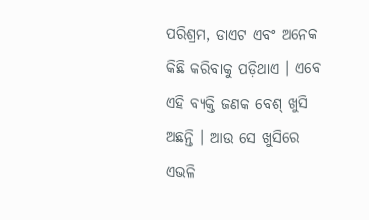ପରିଶ୍ରମ, ଡାଏଟ ଏବଂ ଅନେକ କିଛି କରିବାକୁ ପଡ଼ିଥାଏ । ଏବେ ଏହି ବ୍ୟକ୍ତି ଜଣକ ବେଶ୍ ଖୁସି ଅଛନ୍ତି । ଆଉ ସେ ଖୁସିରେ ଏଭଳି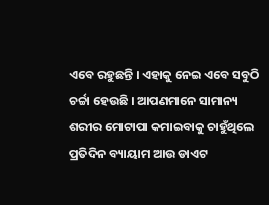ଏବେ ରହୁଛନ୍ତି । ଏହାକୁ ନେଇ ଏବେ ସବୁଠି ଚର୍ଚ୍ଚା ହେଉଛି । ଆପଣମାନେ ସାମାନ୍ୟ ଶରୀର ମୋଟାପା କମାଇବାକୁ ଚାହୁଁଥିଲେ ପ୍ରତିଦିନ ବ୍ୟାୟାମ ଆଉ ଡାଏଟ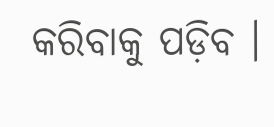କରିବାକୁ ପଡ଼ିବ ।